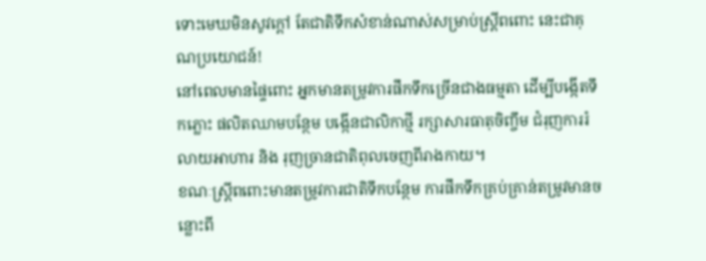ទោះមេឃមិនសូវក្តៅ តែជាតិទឹកសំខាន់ណាស់សម្រាប់ស្ត្រីពពោះ នេះជាគុណប្រយោជន៍!
នៅពេលមានផ្ទៃពោះ អ្នកមានតម្រូវការផឹកទឹកច្រើនជាងធម្មតា ដើម្បីបង្កើតទឹកភ្លោះ ផលិតឈាមបន្ថែម បង្កើនជាលិកាថ្មី រក្សាសារធាតុចិញ្ចឹម ជំរុញការរំលាយអាហារ និង រុញច្រានជាតិពុលចេញពីរាងកាយ។
ខណៈស្ត្រីពពោះមានតម្រូវការជាតិទឹកបន្ថែម ការផឹកទឹកគ្រប់គ្រាន់តម្រូវមានចន្លោះពី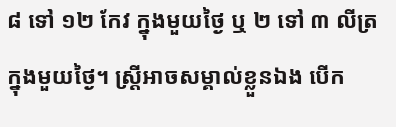៨ ទៅ ១២ កែវ ក្នុងមួយថ្ងៃ ឬ ២ ទៅ ៣ លីត្រ ក្នុងមួយថ្ងៃ។ ស្ត្រីអាចសម្គាល់ខ្លួនឯង បើក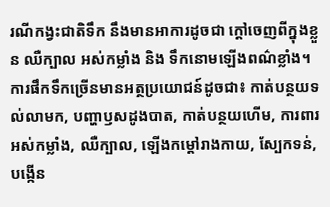រណីកង្វះជាតិទឹក នឹងមានអាការដូចជា ក្តៅចេញពីក្នុងខ្លួន ឈឺក្បាល អស់កម្លាំង និង ទឹកនោមឡើងពណ៌ខ្លាំង។
ការផឹកទឹកច្រើនមានអត្ថប្រយោជន៍ដូចជា៖ កាត់បន្ថយទល់លាមក, បញ្ហាឫសដូងបាត, កាត់បន្ថយហើម, ការពារអស់កម្លាំង, ឈឺក្បាល, ឡើងកម្តៅរាងកាយ, ស្បែកទន់, បង្កើន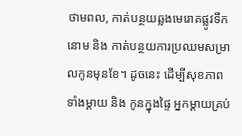ថាមពល, កាត់បន្ថយឆ្លងមេរោគផ្លូវទឹកនោម និង កាត់បន្ថយការប្រឈមសម្រាលកូនមុនខែ។ ដូចនេះ ដើម្បីសុខភាពទាំងម្តាយ និង កូនក្នុងផ្ទៃ អ្នកម្តាយគ្រប់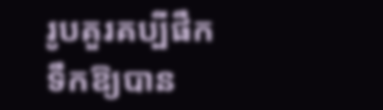រូបគួរគប្បីផឹកទឹកឱ្យបាន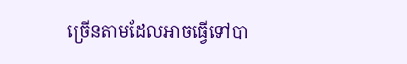ច្រើនតាមដែលអាចធ្វើទៅបា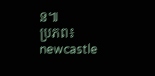ន៕
ប្រភព៖ newcastle